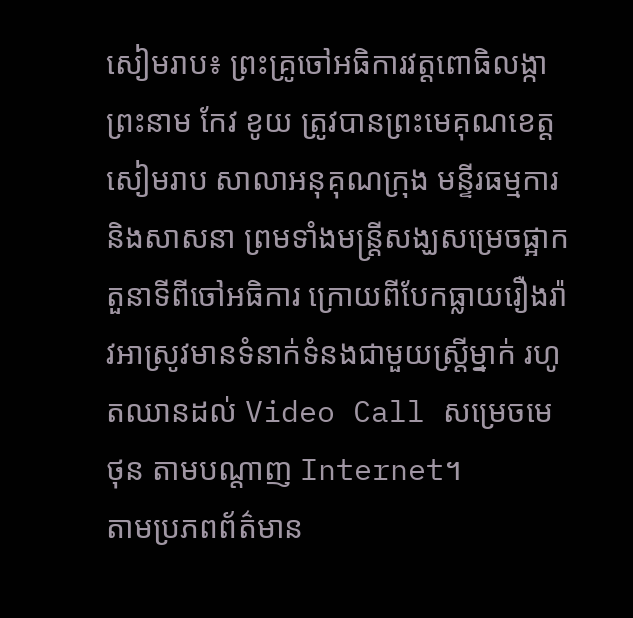សៀមរាប៖ ព្រះគ្រូចៅអធិការវត្តពោធិលង្កា ព្រះនាម កែវ ខូយ ត្រូវបានព្រះមេគុណខេត្តសៀមរាប សាលាអនុគុណក្រុង មន្ទីរធម្មការ និងសាសនា ព្រមទាំងមន្ត្រីសង្ឃសម្រេចផ្អាកតួនាទីពីចៅអធិការ ក្រោយពីបែកធ្លាយរឿងរ៉ាវអាស្រូវមានទំនាក់ទំនងជាមួយស្ត្រីម្នាក់ រហូតឈានដល់ Video Call សម្រេចមេថុន តាមបណ្តាញ Internet។
តាមប្រភពព័ត៌មាន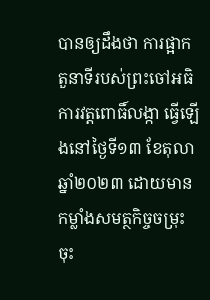បានឲ្យដឹងថា ការផ្អាកតួនាទីរបស់ព្រះចៅអធិការវត្តពោធិ៍លង្កា ធ្វើឡើងនៅថ្ងៃទី១៣ ខែតុលា ឆ្នាំ២០២៣ ដោយមានកម្លាំងសមត្ថកិច្ចចម្រុះ ចុះ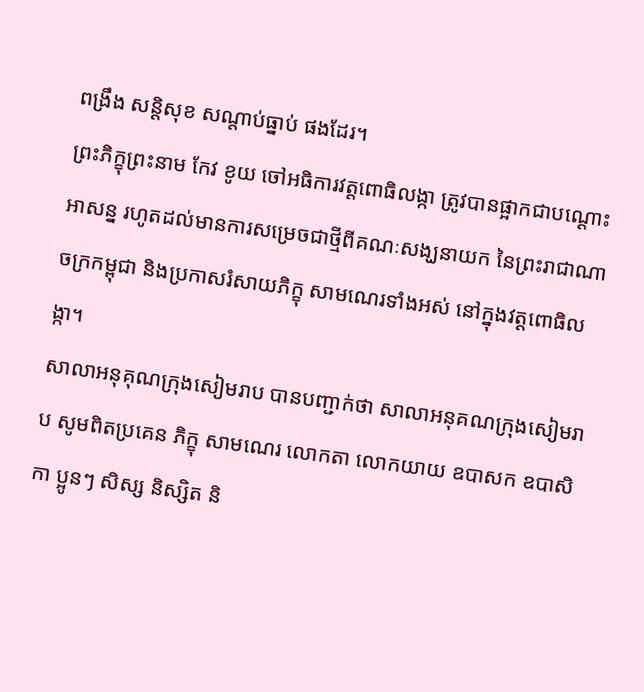ពង្រឹង សន្តិសុខ សណ្តាប់ធ្នាប់ ផងដែរ។
ព្រះភិក្ខុព្រះនាម កែវ ខូយ ចៅអធិការវត្តពោធិលង្កា ត្រូវបានផ្អាកជាបណ្ដោះអាសន្ន រហូតដល់មានការសម្រេចជាថ្មីពីគណៈសង្ឃនាយក នៃព្រះរាជាណាចក្រកម្ពុជា និងប្រកាសរំសាយភិក្ខុ សាមណេរទាំងអស់ នៅក្នុងវត្តពោធិលង្កា។
សាលាអនុគុណក្រុងសៀមរាប បានបញ្ជាក់ថា សាលាអនុគណក្រុងសៀមរាប សូមពិតប្រគេន ភិក្ខុ សាមណេរ លោកតា លោកយាយ ឧបាសក ឧបាសិកា ប្អូនៗ សិស្ស និស្សិត និ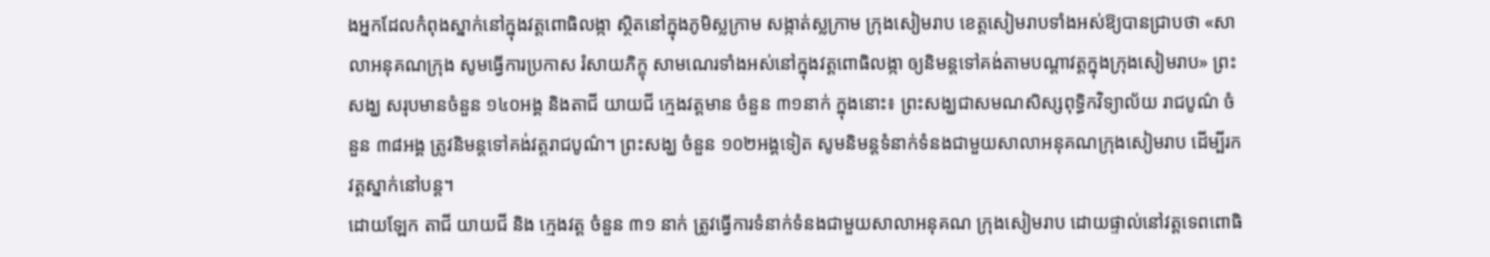ងអ្នកដែលកំពុងស្នាក់នៅក្នុងវត្តពោធិលង្កា ស្ថិតនៅក្នុងភូមិស្លក្រាម សង្កាត់ស្លក្រាម ក្រុងសៀមរាប ខេត្តសៀមរាបទាំងអស់ឱ្យបានជ្រាបថា «សាលាអនុគណក្រុង សូមធ្វើការប្រកាស រំសាយភិក្ខុ សាមណេរទាំងអស់នៅក្នុងវត្តពោធិលង្កា ឲ្យនិមន្តទៅគង់តាមបណ្តាវត្តក្នុងក្រុងសៀមរាប» ព្រះសង្ឃ សរុបមានចំនួន ១៤០អង្គ និងតាជី យាយជី ក្មេងវត្តមាន ចំនួន ៣១នាក់ ក្នុងនោះ៖ ព្រះសង្ឃជាសមណសិស្សពុទ្ធិកវិទ្យាល័យ រាជបូណ៌ ចំនួន ៣៨អង្គ ត្រូវនិមន្តទៅគង់វត្តរាជបូណ៌។ ព្រះសង្ឃ ចំនួន ១០២អង្គទៀត សូមនិមន្តទំនាក់ទំនងជាមួយសាលាអនុគណក្រុងសៀមរាប ដើម្បីរកវត្តស្នាក់នៅបន្ត។
ដោយឡែក តាជី យាយជី និង ក្មេងវត្ត ចំនួន ៣១ នាក់ ត្រូវធ្វើការទំនាក់ទំនងជាមួយសាលាអនុគណ ក្រុងសៀមរាប ដោយផ្ទាល់នៅវត្តទេពពោធិ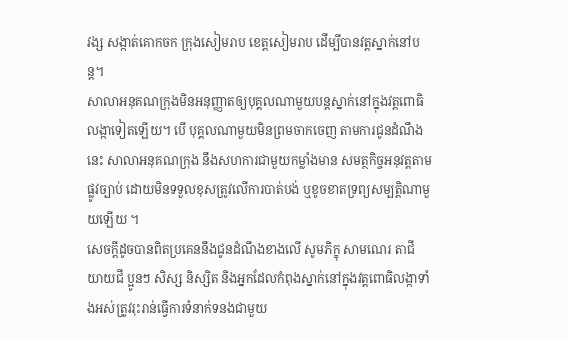វង្ស សង្កាត់គោកចក ក្រុងសៀមរាប ខេត្តសៀមរាប ដើម្បីបានវត្តស្នាក់នៅបន្ត។
សាលាអនុគណក្រុងមិនអនុញ្ញាតឲ្យបុគ្គលណាមួយបន្តស្នាក់នៅក្នុងវត្តពោធិលង្កាទៀតឡើយ។ បើ បុគ្គលណាមួយមិនព្រមចាកចេញ តាមការជូនដំណឹងនេះ សាលាអនុគណក្រុង នឹងសហការជាមួយកម្លាំងមាន សមត្ថកិច្ចអនុវត្តតាមផ្លូវច្បាប់ ដោយមិនទទួលខុសត្រូវលើការបាត់បង់ ឬខូចខាតទ្រព្យសម្បត្តិណាមួយឡើយ ។
សេចក្ដីដូចបានពិតប្រគេននឹងជូនដំណឹងខាងលើ សូមភិក្ខុ សាមណេរ តាជី យាយជី ប្អូនៗ សិស្ស និស្សិត និងអ្នកដែលកំពុងស្នាក់នៅក្នុងវត្តពោធិលង្កាទាំងអស់ត្រូវរុះរាន់ធ្វើការទំនាក់ទនងជាមួយ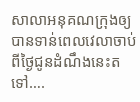សាលាអនុគណក្រុងឲ្យបានទាន់ពេលវេលាចាប់ពីថ្ងៃជូនដំណឹងនេះតទៅ….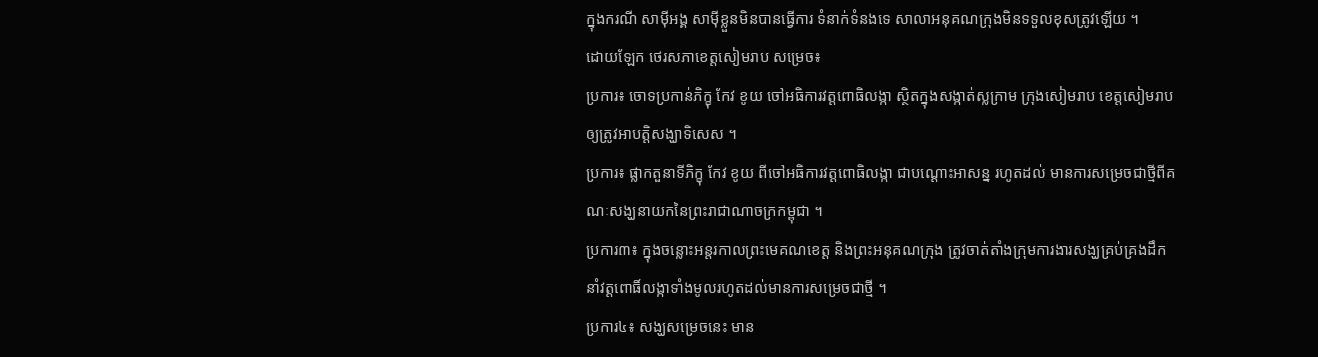ក្នុងករណី សាម៉ីអង្គ សាម៉ីខ្លួនមិនបានធ្វើការ ទំនាក់ទំនងទេ សាលាអនុគណក្រុងមិនទទួលខុសត្រូវឡើយ ។
ដោយឡែក ថេរសភាខេត្តសៀមរាប សម្រេច៖
ប្រការ៖ ចោទប្រកាន់ភិក្ខុ កែវ ខូយ ចៅអធិការវត្តពោធិលង្កា ស្ថិតក្នុងសង្កាត់ស្លក្រាម ក្រុងសៀមរាប ខេត្តសៀមរាប ឲ្យត្រូវអាបត្តិសង្ឃាទិសេស ។
ប្រការ៖ ផ្លាកតួនាទីភិក្ខុ កែវ ខូយ ពីចៅអធិការវត្តពោធិលង្កា ជាបណ្ដោះអាសន្ន រហូតដល់ មានការសម្រេចជាថ្មីពីគណៈសង្ឃនាយកនៃព្រះរាជាណាចក្រកម្ពុជា ។
ប្រការ៣៖ ក្នុងចន្លោះអន្តរកាលព្រះមេគណខេត្ត និងព្រះអនុគណក្រុង ត្រូវចាត់តាំងក្រុមការងារសង្ឃគ្រប់គ្រងដឹកនាំវត្តពោធិ៍លង្កាទាំងមូលរហូតដល់មានការសម្រេចជាថ្មី ។
ប្រការ៤៖ សង្ឃសម្រេចនេះ មាន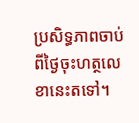ប្រសិទ្ធភាពចាប់ពីថ្ងៃចុះហត្ថលេខានេះតទៅ។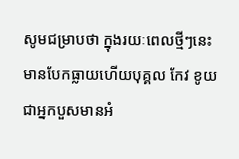សូមជម្រាបថា ក្នុងរយៈពេលថ្មីៗនេះ មានបែកធ្លាយហើយបុគ្គល កែវ ខូយ ជាអ្នកបួសមានអំ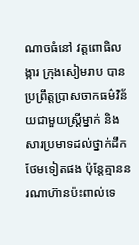ណាចធំនៅ វត្តពោធិលង្ការ ក្រុងសៀមរាប បានប្រព្រឹត្តប្រាសចាកធម៌វិន័យជាមួយស្រ្តីម្នាក់ និងសារប្រមាទដល់ថ្នាក់ដឹកថែមទៀតផង ប៉ុន្ដែគ្មាននរណាហ៊ានប៉ះពាល់ទេ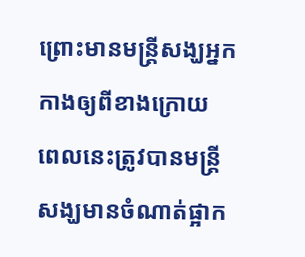ព្រោះមានមន្រ្តីសង្ឃអ្នកកាងឲ្យពីខាងក្រោយ ពេលនេះត្រូវបានមន្ត្រីសង្ឃមានចំណាត់ផ្អាក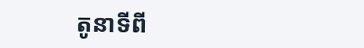តូនាទីពី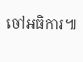ចៅអធិការ៕